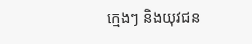ក្មេងៗ និងយុវជន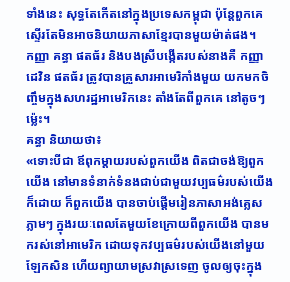ទាំងនេះ សុទ្ធតែកើតនៅក្នុងប្រទេសកម្ពុជា ប៉ុន្តែពួកគេស្ទើរតែមិនអាចនិយាយភាសាខ្មែរបានមួយម៉ាត់ផង។
កញ្ញា គន្ធា ផតធ័រ និងបងស្រីបង្កើតរបស់នាងគឺ កញ្ញា ដេវិន ផតធ័រ ត្រូវបានគ្រួសារអាមេរិកាំងមួយ យកមកចិញ្ចឹមក្នុងសហរដ្ឋអាមេរិកនេះ តាំងតែពីពួកគេ នៅតូចៗម្ល៉េះ។
គន្ធា និយាយថា៖
«ទោះបីជា ឪពុកម្ដាយរបស់ពួកយើង ពិតជាចង់ឱ្យពួកយើង នៅមានទំនាក់ទំនងជាប់ជាមួយវប្បធម៌របស់យើងក៏ដោយ ក៏ពួកយើង បានចាប់ផ្ដើមរៀនភាសាអង់គ្លេសភ្លាមៗ ក្នុងរយៈពេលតែមួយខែក្រោយពីពួកយើង បានមករស់នៅអាមេរិក ដោយទុកវប្បធម៌របស់យើងនៅមួយឡែកសិន ហើយព្យាយាមស្រវាស្រទេញ ចូលឲ្យចុះក្នុង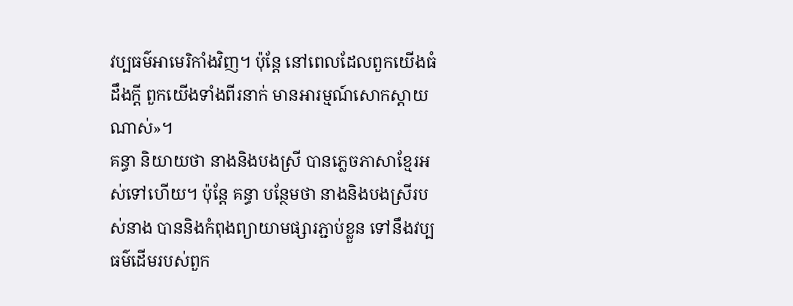វប្បធម៌អាមេរិកាំងវិញ។ ប៉ុន្តែ នៅពេលដែលពួកយើងធំដឹងក្តី ពួកយើងទាំងពីរនាក់ មានអារម្មណ៍សោកស្ដាយណាស់»។
គន្ធា និយាយថា នាងនិងបងស្រី បានភ្លេចភាសាខ្មែរអស់ទៅហើយ។ ប៉ុន្តែ គន្ធា បន្ថែមថា នាងនិងបងស្រីរបស់នាង បាននិងកំពុងព្យាយាមផ្សារភ្ជាប់ខ្លួន ទៅនឹងវប្បធម៌ដើមរបស់ពួក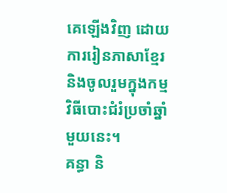គេឡើងវិញ ដោយការរៀនភាសាខ្មែរ និងចូលរួមក្នុងកម្មវិធីបោះជំរំប្រចាំឆ្នាំមួយនេះ។
គន្ធា និ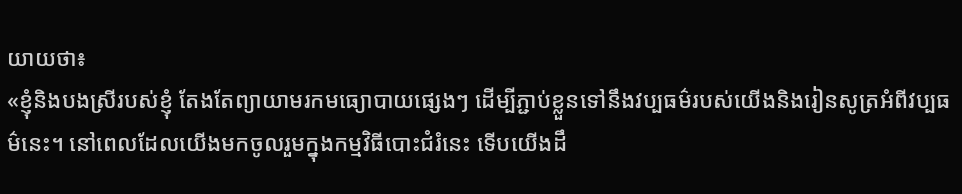យាយថា៖
«ខ្ញុំនិងបងស្រីរបស់ខ្ញុំ តែងតែព្យាយាមរកមធ្យោបាយផ្សេងៗ ដើម្បីភ្ជាប់ខ្លួនទៅនឹងវប្បធម៌របស់យើងនិងរៀនសូត្រអំពីវប្បធម៌នេះ។ នៅពេលដែលយើងមកចូលរួមក្នុងកម្មវិធីបោះជំរំនេះ ទើបយើងដឹ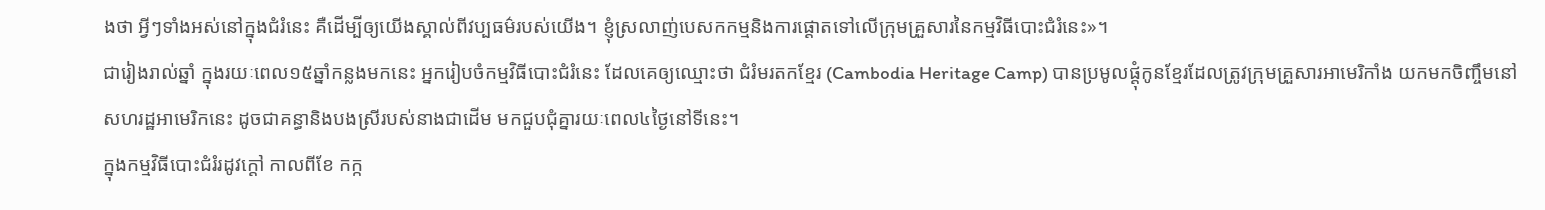ងថា អ្វីៗទាំងអស់នៅក្នុងជំរំនេះ គឺដើម្បីឲ្យយើងស្គាល់ពីវប្បធម៌របស់យើង។ ខ្ញុំស្រលាញ់បេសកកម្មនិងការផ្ដោតទៅលើក្រុមគ្រួសារនៃកម្មវិធីបោះជំរំនេះ»។
ជារៀងរាល់ឆ្នាំ ក្នុងរយៈពេល១៥ឆ្នាំកន្លងមកនេះ អ្នករៀបចំកម្មវិធីបោះជំរំនេះ ដែលគេឲ្យឈ្មោះថា ជំរំមរតកខ្មែរ (Cambodia Heritage Camp) បានប្រមូលផ្ដុំកូនខ្មែរដែលត្រូវក្រុមគ្រួសារអាមេរិកាំង យកមកចិញ្ចឹមនៅសហរដ្ឋអាមេរិកនេះ ដូចជាគន្ធានិងបងស្រីរបស់នាងជាដើម មកជួបជុំគ្នារយៈពេល៤ថ្ងៃនៅទីនេះ។
ក្នុងកម្មវិធីបោះជំរំរដូវក្តៅ កាលពីខែ កក្ក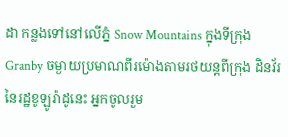ដា កន្លងទៅនៅលើភ្នំ Snow Mountains ក្នុងទីក្រុង Granby ចម្ងាយប្រមាណពីរម៉ោងតាមរថយន្តពីក្រុង ដិនវ័រ នៃរដ្ឋខូឡូរ៉ាដូនេះ អ្នកចូលរួម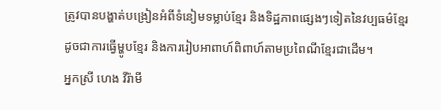ត្រូវបានបង្ហាត់បង្រៀនអំពីទំនៀមទម្លាប់ខ្មែរ និងទិដ្ឋភាពផ្សេងៗទៀតនៃវប្បធម៌ខ្មែរ ដូចជាការធ្វើម្ហូបខ្មែរ និងការរៀបអាពាហ៍ពិពាហ៍តាមប្រពៃណីខ្មែរជាដើម។
អ្នកស្រី ហេង វីរ៉ាមី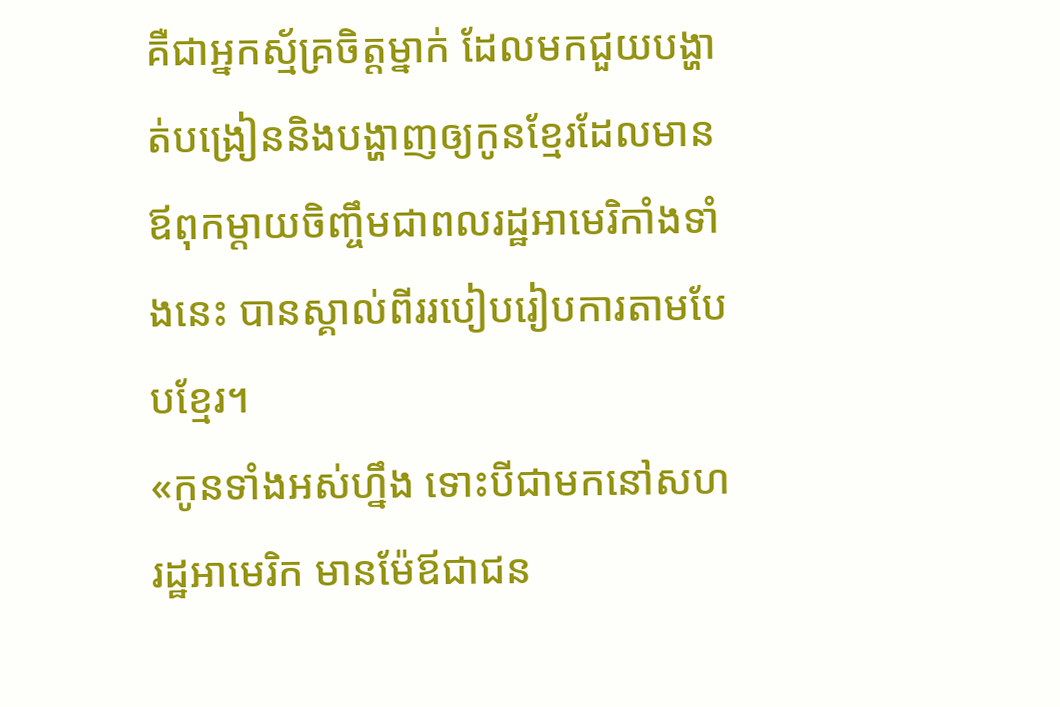គឺជាអ្នកស្ម័គ្រចិត្តម្នាក់ ដែលមកជួយបង្ហាត់បង្រៀននិងបង្ហាញឲ្យកូនខ្មែរដែលមានឪពុកម្ដាយចិញ្ចឹមជាពលរដ្ឋអាមេរិកាំងទាំងនេះ បានស្គាល់ពីររបៀបរៀបការតាមបែបខ្មែរ។
«កូនទាំងអស់ហ្នឹង ទោះបីជាមកនៅសហរដ្ឋអាមេរិក មានម៉ែឪជាជន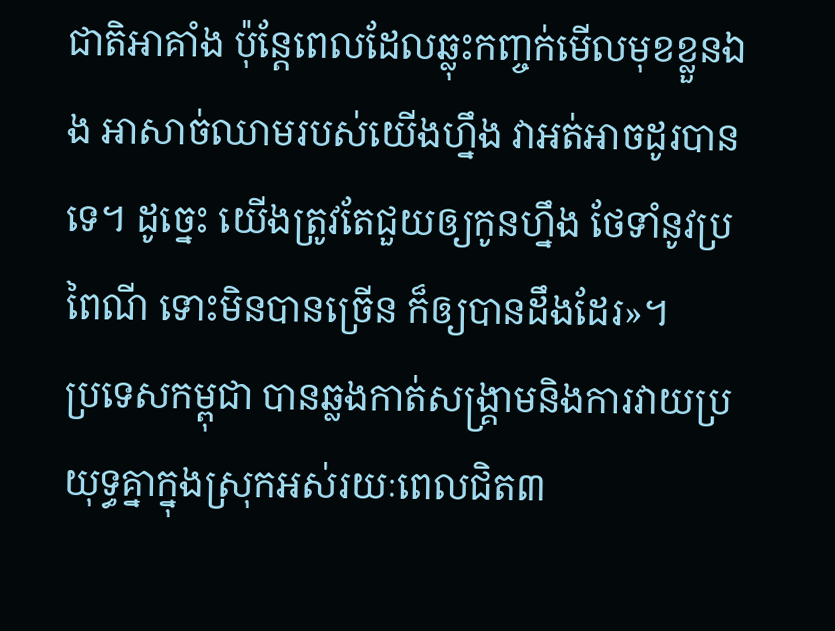ជាតិអាគាំង ប៉ុន្តែពេលដែលឆ្លុះកញ្ចក់មើលមុខខ្លួនឯង អាសាច់ឈាមរបស់យើងហ្នឹង វាអត់អាចដូរបានទេ។ ដូច្នេះ យើងត្រូវតែជួយឲ្យកូនហ្នឹង ថែទាំនូវប្រពៃណី ទោះមិនបានច្រើន ក៏ឲ្យបានដឹងដែរ»។
ប្រទេសកម្ពុជា បានឆ្លងកាត់សង្គ្រាមនិងការវាយប្រយុទ្ធគ្នាក្នុងស្រុកអស់រយៈពេលជិត៣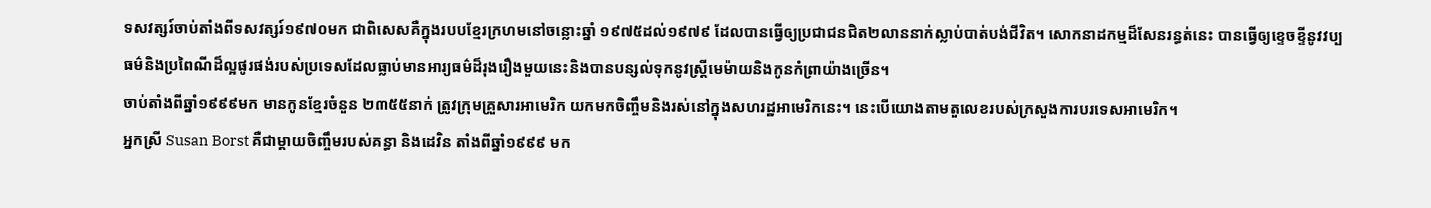ទសវត្សរ៍ចាប់តាំងពីទសវត្សរ៍១៩៧០មក ជាពិសេសគឺក្នុងរបបខ្មែរក្រហមនៅចន្លោះឆ្នាំ ១៩៧៥ដល់១៩៧៩ ដែលបានធ្វើឲ្យប្រជាជនជិត២លាននាក់ស្លាប់បាត់បង់ជីវិត។ សោកនាដកម្មដ៏សែនរន្ធត់នេះ បានធ្វើឲ្យខ្ទេចខ្ទីនូវវប្បធម៌និងប្រពៃណីដ៏ល្អផូរផង់របស់ប្រទេសដែលធ្លាប់មានអារ្យធម៌ដ៏រុងរឿងមួយនេះនិងបានបន្សល់ទុកនូវស្ត្រីមេម៉ាយនិងកូនកំព្រាយ៉ាងច្រើន។
ចាប់តាំងពីឆ្នាំ១៩៩៩មក មានកូនខ្មែរចំនួន ២៣៥៥នាក់ ត្រូវក្រុមគ្រួសារអាមេរិក យកមកចិញ្ចឹមនិងរស់នៅក្នុងសហរដ្ឋអាមេរិកនេះ។ នេះបើយោងតាមតួលេខរបស់ក្រសួងការបរទេសអាមេរិក។
អ្នកស្រី Susan Borst គឺជាម្ដាយចិញ្ចឹមរបស់គន្ធា និងដេវិន តាំងពីឆ្នាំ១៩៩៩ មក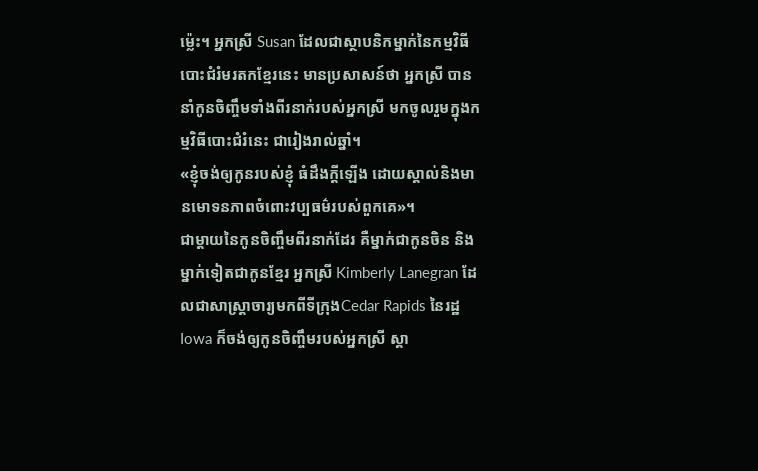ម្ល៉េះ។ អ្នកស្រី Susan ដែលជាស្ថាបនិកម្នាក់នៃកម្មវិធីបោះជំរំមរតកខ្មែរនេះ មានប្រសាសន៍ថា អ្នកស្រី បាននាំកូនចិញ្ចឹមទាំងពីរនាក់របស់អ្នកស្រី មកចូលរួមក្នុងកម្មវិធីបោះជំរំនេះ ជារៀងរាល់ឆ្នាំ។
«ខ្ញុំចង់ឲ្យកូនរបស់ខ្ញុំ ធំដឹងក្ដីឡើង ដោយស្គាល់និងមានមោទនភាពចំពោះវប្បធម៌របស់ពួកគេ»។
ជាម្ដាយនៃកូនចិញ្ចឹមពីរនាក់ដែរ គឺម្នាក់ជាកូនចិន និងម្នាក់ទៀតជាកូនខ្មែរ អ្នកស្រី Kimberly Lanegran ដែលជាសាស្ត្រាចារ្យមកពីទីក្រុងCedar Rapids នៃរដ្ឋ Iowa ក៏ចង់ឲ្យកូនចិញ្ចឹមរបស់អ្នកស្រី ស្គា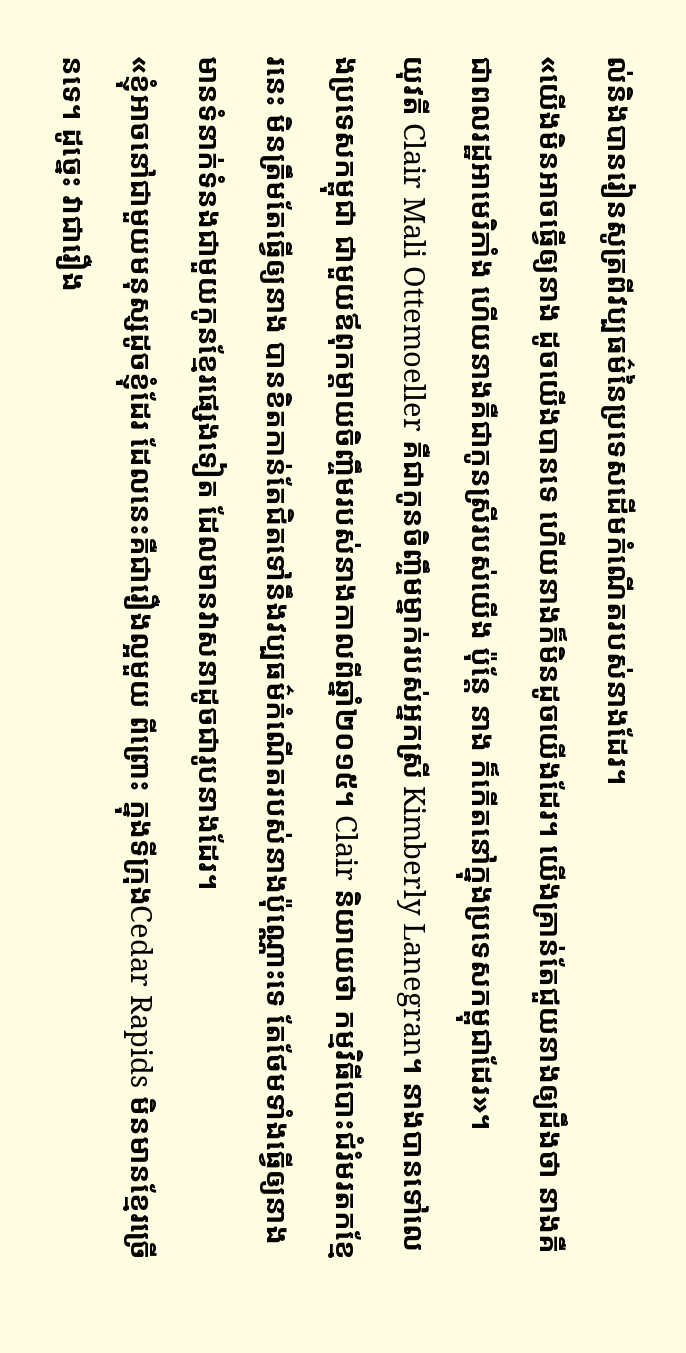ល់និងបានរៀនសូត្រពីវប្បធម៌នៃប្រទេសដើមកំណើតរបស់នាងដែរ។
«យើងមិនអាចធ្វើឲ្យនាង ដូចយើងបានទេ ហើយនាងក៏មិនដូចយើងដែរ។ យើងគ្រាន់តែជួយនាងឲ្យដឹងថា នាងគឺជាពលរដ្ឋអាមេរិកាំង ហើយនាងគឺជាកូនស្រីរបស់យើង ប៉ុន្តែ នាង ក៏កើតនៅក្នុងប្រទេសកម្ពុជាដែរ»។
យុវតី Clair Mali Ottemoeller គឺជាកូនចិញ្ចឹមម្នាក់របស់អ្នកស្រី Kimberly Lanegran។ នាងបានទៅលេងប្រទេសកម្ពុជា ជាមួយឪពុកម្ដាយចិញ្ចឹមរបស់នាងកាលពីឆ្នាំ២០១៥។ Clair និយាយថា កម្មវិធីបោះជំរំមរតកខ្មែរនេះ មិនត្រឹមតែធ្វើឲ្យនាង បានខិតកាន់តែជិតទៅនឹងវប្បធម៌កំណើតរបស់នាងប៉ុណ្ណោះទេ តែថែមទាំងធ្វើឲ្យនាង មានទំនាក់ទំនងជាមួយកូនខ្មែរផ្សេងទៀត ដែលមានវាសនាដូចជារូបនាងដែរ។
«ខ្ញុំអាចនៅជាមួយមនុស្សដូចខ្ញុំដែរ ដែលនេះគឺជារឿងល្អមួយ ពីព្រោះ ក្នុងទីក្រុងCedar Rapids មិនមានខ្មែរច្រើនទេ។ ដូច្នេះ វាជារឿង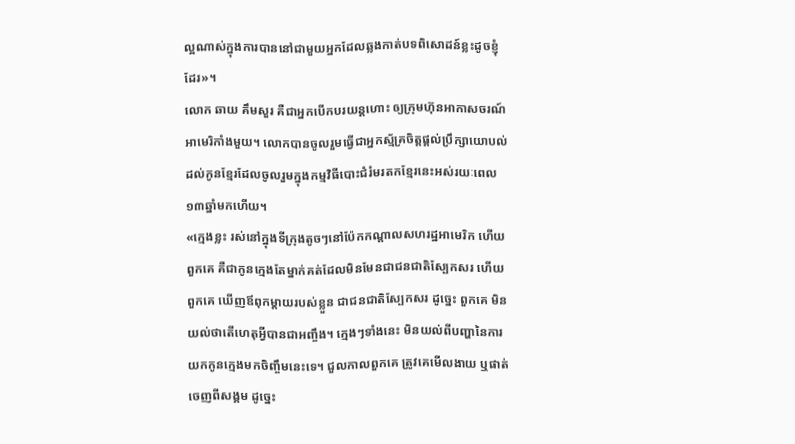ល្អណាស់ក្នុងការបាននៅជាមួយអ្នកដែលឆ្លងកាត់បទពិសោដន៍ខ្លះដូចខ្ញុំដែរ»។
លោក ឆាយ គឹមសួរ គឺជាអ្នកបើកបរយន្តហោះ ឲ្យក្រុមហ៊ុនអាកាសចរណ៍អាមេរិកាំងមួយ។ លោកបានចូលរួមធ្វើជាអ្នកស្ម័គ្រចិត្តផ្ដល់ប្រឹក្សាយោបល់ដល់កូនខ្មែរដែលចូលរួមក្នុងកម្មវិធីបោះជំរំមរតកខ្មែរនេះអស់រយៈពេល១៣ឆ្នាំមកហើយ។
«ក្មេងខ្លះ រស់នៅក្នុងទីក្រុងតូចៗនៅប៉ែកកណ្ដាលសហរដ្ឋអាមេរិក ហើយពួកគេ គឺជាកូនក្មេងតែម្នាក់គត់ដែលមិនមែនជាជនជាតិស្បែកសរ ហើយពួកគេ ឃើញឪពុកម្ដាយរបស់ខ្លួន ជាជនជាតិស្បែកសរ ដូច្នេះ ពួកគេ មិនយល់ថាតើហេតុអ្វីបានជាអញ្ចឹង។ ក្មេងៗទាំងនេះ មិនយល់ពីបញ្ហានៃការយកកូនក្មេងមកចិញ្ចឹមនេះទេ។ ជួលកាលពួកគេ ត្រូវគេមើលងាយ ឬផាត់ចេញពីសង្គម ដូច្នេះ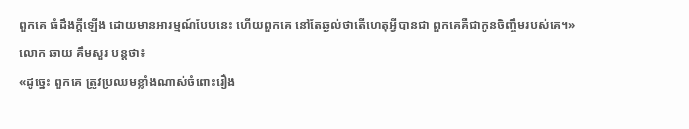ពួកគេ ធំដឹងក្ដីឡើង ដោយមានអារម្មណ៍បែបនេះ ហើយពួកគេ នៅតែឆ្ងល់ថាតើហេតុអ្វីបានជា ពួកគេគឺជាកូនចិញ្ចឹមរបស់គេ។»
លោក ឆាយ គឹមសួរ បន្តថា៖
«ដូច្នេះ ពួកគេ ត្រូវប្រឈមខ្លាំងណាស់ចំពោះរឿង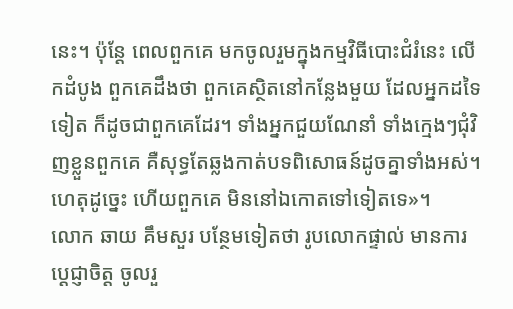នេះ។ ប៉ុន្តែ ពេលពួកគេ មកចូលរួមក្នុងកម្មវិធីបោះជំរំនេះ លើកដំបូង ពួកគេដឹងថា ពួកគេស្ថិតនៅកន្លែងមួយ ដែលអ្នកដទៃទៀត ក៏ដូចជាពួកគេដែរ។ ទាំងអ្នកជួយណែនាំ ទាំងក្មេងៗជុំវិញខ្លួនពួកគេ គឺសុទ្ធតែឆ្លងកាត់បទពិសោធន៍ដូចគ្នាទាំងអស់។ ហេតុដូច្នេះ ហើយពួកគេ មិននៅឯកោតទៅទៀតទេ»។
លោក ឆាយ គឹមសួរ បន្ថែមទៀតថា រូបលោកផ្ទាល់ មានការប្ដេជ្ញាចិត្ត ចូលរួ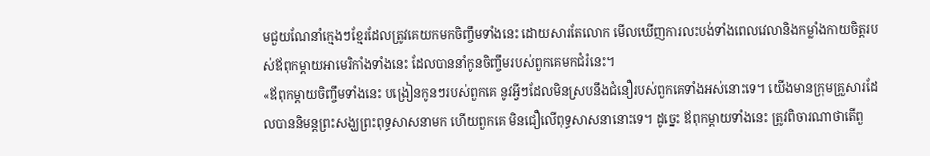មជួយណែនាំក្មេងៗខ្មែរដែលត្រូវគេយកមកចិញ្ចឹមទាំងនេះ ដោយសារតែលោក មើលឃើញការលះបង់ទាំងពេលវេលានិងកម្លាំងកាយចិត្តរបស់ឪពុកម្ដាយអាមេរិកាំងទាំងនេះ ដែលបាននាំកូនចិញ្ចឹមរបស់ពួកគេមកជំរំនេះ។
«ឪពុកម្ដាយចិញ្ចឹមទាំងនេះ បង្រៀនកូនៗរបស់ពួកគេ នូវអ្វីៗដែលមិនស្របនឹងជំនឿរបស់ពួកគេទាំងអស់នោះទេ។ យើងមានក្រុមគ្រួសារដែលបាននិមន្តព្រះសង្ឃព្រះពុទ្ធសាសនាមក ហើយពួកគេ មិនជឿលើពុទ្ធសាសនានោះទេ។ ដូច្នេះ ឪពុកម្ដាយទាំងនេះ ត្រូវពិចារណាថាតើពួ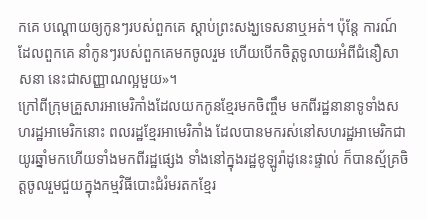កគេ បណ្ដោយឲ្យកូនៗរបស់ពួកគេ ស្ដាប់ព្រះសង្ឃទេសនាឬអត់។ ប៉ុន្តែ ការណ៍ដែលពួកគេ នាំកូនៗរបស់ពួកគេមកចូលរួម ហើយបើកចិត្តទូលាយអំពីជំនឿសាសនា នេះជាសញ្ញាណល្អមួយ»។
ក្រៅពីក្រុមគ្រួសារអាមេរិកាំងដែលយកកូនខ្មែរមកចិញ្ចឹម មកពីរដ្ឋនានាទូទាំងសហរដ្ឋអាមេរិកនោះ ពលរដ្ឋខ្មែរអាមេរិកាំង ដែលបានមករស់នៅសហរដ្ឋអាមេរិកជាយូរឆ្នាំមកហើយទាំងមកពីរដ្ឋផ្សេង ទាំងនៅក្នុងរដ្ឋខូឡូរ៉ាដូនេះផ្ទាល់ ក៏បានស្ម័គ្រចិត្តចូលរួមជួយក្នុងកម្មវិធីបោះជំរំមរតកខ្មែរ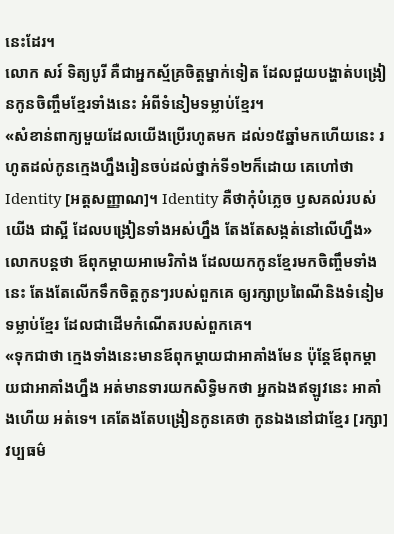នេះដែរ។
លោក សរ៍ ទិត្យបូរី គឺជាអ្នកស្ម័គ្រចិត្តម្នាក់ទៀត ដែលជួយបង្ហាត់បង្រៀនកូនចិញ្ចឹមខ្មែរទាំងនេះ អំពីទំនៀមទម្លាប់ខ្មែរ។
«សំខាន់ពាក្យមួយដែលយើងប្រើរហូតមក ដល់១៥ឆ្នាំមកហើយនេះ រហូតដល់កូនក្មេងហ្នឹងរៀនចប់ដល់ថ្នាក់ទី១២ក៏ដោយ គេហៅថាIdentity [អត្តសញ្ញាណ]។ Identity គឺថាកុំបំភ្លេច ឫសគល់របស់យើង ជាស្អី ដែលបង្រៀនទាំងអស់ហ្នឹង តែងតែសង្កត់នៅលើហ្នឹង»
លោកបន្តថា ឪពុកម្ដាយអាមេរិកាំង ដែលយកកូនខ្មែរមកចិញ្ចឹមទាំងនេះ តែងតែលើកទឹកចិត្តកូនៗរបស់ពួកគេ ឲ្យរក្សាប្រពៃណីនិងទំនៀមទម្លាប់ខ្មែរ ដែលជាដើមកំណើតរបស់ពួកគេ។
«ទុកជាថា ក្មេងទាំងនេះមានឪពុកម្ដាយជាអាគាំងមែន ប៉ុន្តែឪពុកម្ដាយជាអាគាំងហ្នឹង អត់មានទារយកសិទ្ធិមកថា អ្នកឯងឥឡូវនេះ អាគាំងហើយ អត់ទេ។ គេតែងតែបង្រៀនកូនគេថា កូនឯងនៅជាខ្មែរ [រក្សា] វប្បធម៌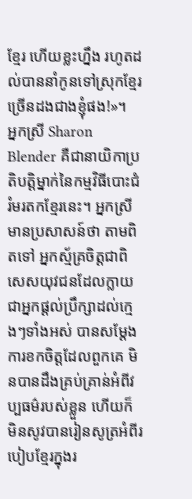ខ្មែរ ហើយខ្លះហ្នឹង រហូតដល់បាននាំកូនទៅស្រុកខ្មែរ ច្រើនដងជាងខ្ញុំផង!»។
អ្នកស្រី Sharon Blender គឺជានាយិកាប្រតិបត្តិម្នាក់នៃកម្មវិធីបោះជំរំមរតកខ្មែរនេះ។ អ្នកស្រី មានប្រសាសន៍ថា តាមពិតទៅ អ្នកស្ម័គ្រចិត្តជាពិសេសយុវជនដែលក្លាយជាអ្នកផ្ដល់ប្រឹក្សាដល់ក្មេងៗទាំងអស់ បានសម្ដែងការខកចិត្តដែលពួកគេ មិនបានដឹងគ្រប់គ្រាន់អំពីវប្បធម៌របស់ខ្លួន ហើយក៏មិនសូវបានរៀនសូត្រអំពីរបៀបខ្មែរក្នុងរ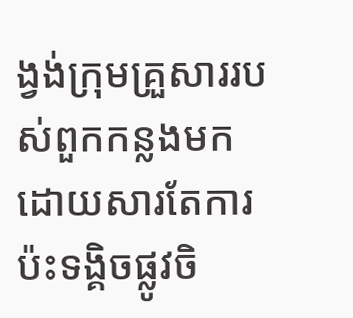ង្វង់ក្រុមគ្រួសាររបស់ពួកកន្លងមក ដោយសារតែការប៉ះទង្គិចផ្លូវចិ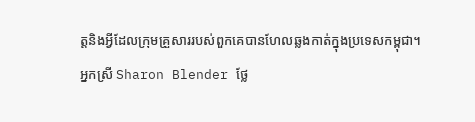ត្តនិងអ្វីដែលក្រុមគ្រួសាររបស់ពួកគេបានហែលឆ្លងកាត់ក្នុងប្រទេសកម្ពុជា។
អ្នកស្រី Sharon Blender ថ្លែ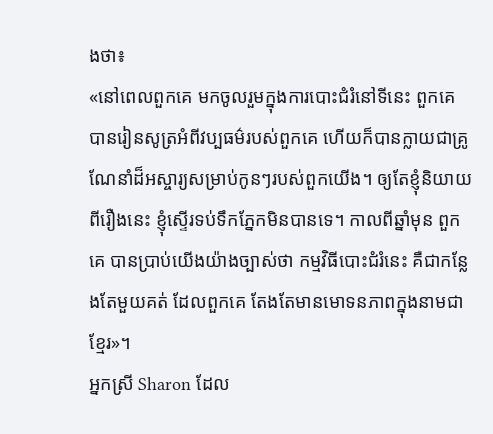ងថា៖
«នៅពេលពួកគេ មកចូលរួមក្នុងការបោះជំរំនៅទីនេះ ពួកគេ បានរៀនសូត្រអំពីវប្បធម៌របស់ពួកគេ ហើយក៏បានក្លាយជាគ្រូណែនាំដ៏អស្ចារ្យសម្រាប់កូនៗរបស់ពួកយើង។ ឲ្យតែខ្ញុំនិយាយពីរឿងនេះ ខ្ញុំស្ទើរទប់ទឹកភ្នែកមិនបានទេ។ កាលពីឆ្នាំមុន ពួកគេ បានប្រាប់យើងយ៉ាងច្បាស់ថា កម្មវិធីបោះជំរំនេះ គឺជាកន្លែងតែមួយគត់ ដែលពួកគេ តែងតែមានមោទនភាពក្នុងនាមជាខ្មែរ»។
អ្នកស្រី Sharon ដែល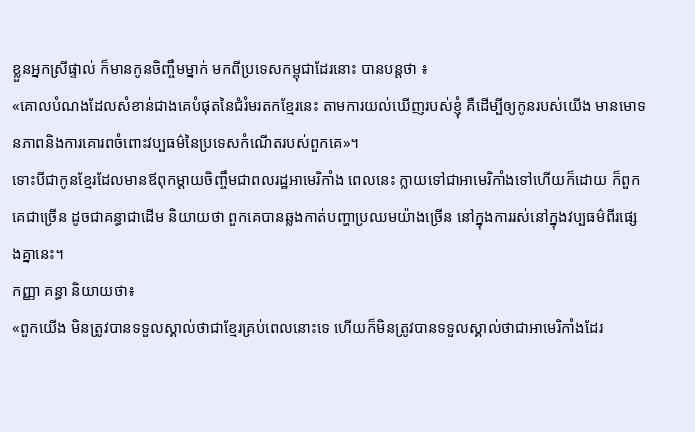ខ្លួនអ្នកស្រីផ្ទាល់ ក៏មានកូនចិញ្ចឹមម្នាក់ មកពីប្រទេសកម្ពុជាដែរនោះ បានបន្តថា ៖
«គោលបំណងដែលសំខាន់ជាងគេបំផុតនៃជំរំមរតកខ្មែរនេះ តាមការយល់ឃើញរបស់ខ្ញុំ គឺដើម្បីឲ្យកូនរបស់យើង មានមោទនភាពនិងការគោរពចំពោះវប្បធម៌នៃប្រទេសកំណើតរបស់ពួកគេ»។
ទោះបីជាកូនខ្មែរដែលមានឪពុកម្ដាយចិញ្ចឹមជាពលរដ្ឋអាមេរិកាំង ពេលនេះ ក្លាយទៅជាអាមេរិកាំងទៅហើយក៏ដោយ ក៏ពួកគេជាច្រើន ដូចជាគន្ធាជាដើម និយាយថា ពួកគេបានឆ្លងកាត់បញ្ហាប្រឈមយ៉ាងច្រើន នៅក្នុងការរស់នៅក្នុងវប្បធម៌ពីរផ្សេងគ្នានេះ។
កញ្ញា គន្ធា និយាយថា៖
«ពួកយើង មិនត្រូវបានទទួលស្គាល់ថាជាខ្មែរគ្រប់ពេលនោះទេ ហើយក៏មិនត្រូវបានទទួលស្គាល់ថាជាអាមេរិកាំងដែរ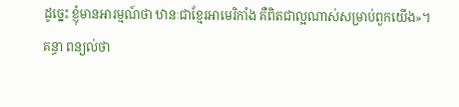ដូច្នេះ ខ្ញុំមានអារម្មណ៍ថា ឋានៈជាខ្មែរអាមេរិកាំង គឺពិតជាល្អណាស់សម្រាប់ពួកយើង»។
គន្ធា ពន្យល់ថា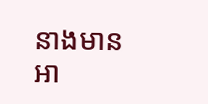នាងមានអា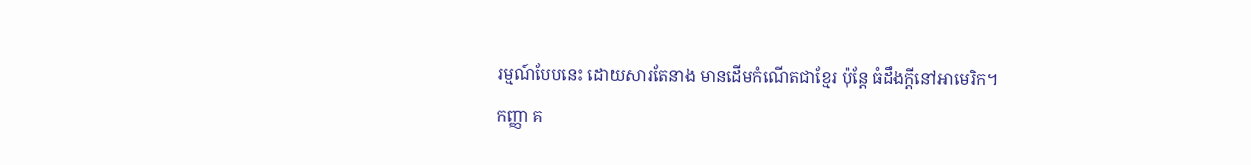រម្មណ៍បែបនេះ ដោយសារតែនាង មានដើមកំណើតជាខ្មែរ ប៉ុន្តែ ធំដឹងក្តីនៅអាមេរិក។
កញ្ញា គ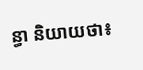ន្ធា និយាយថា៖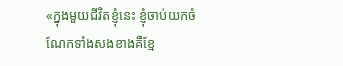«ក្នុងមួយជីវិតខ្ញុំនេះ ខ្ញុំចាប់យកចំណែកទាំងសងខាងគឺខ្មែ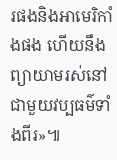រផងនិងអាមេរិកាំងផង ហើយនឹងព្យាយាមរស់នៅជាមួយវប្បធម៌ទាំងពីរ»៕